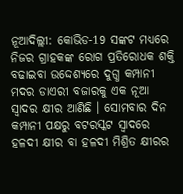ନୂଆଦିଲ୍ଲୀ: କୋଭିଡ-19 ସଙ୍କଟ ମଧ୍ୟରେ ନିଜର ଗ୍ରାହକଙ୍କ ରୋଗ ପ୍ରତିରୋଧକ ଶକ୍ତି ବଢାଇବା ଉଦ୍ଦେଶ୍ୟରେ ଦୁଗ୍ଧ କମ୍ପାନୀ ମଦର ଡାଏରୀ ବଜାରକୁ ଏକ ନୂଆ ସ୍ବାଦର କ୍ଷୀର ଆଣିଛି । ସୋମବାର ଦିନ କମ୍ପାନୀ ପକ୍ଷରୁ ବଟରସ୍କଟ ସ୍ୱାଦରେ ହଳଦୀ କ୍ଷୀର ବା ହଳଦୀ ମିଶ୍ରିତ କ୍ଷୀରର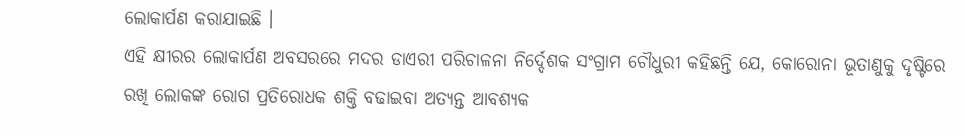ଲୋକାର୍ପଣ କରାଯାଇଛି ।
ଏହି କ୍ଷୀରର ଲୋକାର୍ପଣ ଅବସରରେ ମଦର ଡାଏରୀ ପରିଚାଳନା ନିର୍ଦ୍ଦେଶକ ସଂଗ୍ରାମ ଚୌଧୁରୀ କହିଛନ୍ତି ଯେ, କୋରୋନା ଭୂତାଣୁକୁ ଦୃଷ୍ଟିରେ ରଖି ଲୋକଙ୍କ ରୋଗ ପ୍ରତିରୋଧକ ଶକ୍ତି ବଢାଇବା ଅତ୍ୟନ୍ତ ଆବଶ୍ୟକ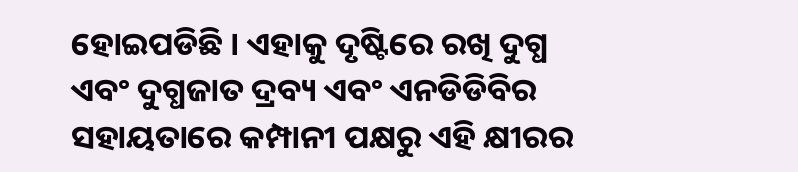ହୋଇପଡିଛି । ଏହାକୁ ଦୃଷ୍ଟିରେ ରଖି ଦୁଗ୍ଧ ଏବଂ ଦୁଗ୍ଧଜାତ ଦ୍ରବ୍ୟ ଏବଂ ଏନଡିଡିବିର ସହାୟତାରେ କମ୍ପାନୀ ପକ୍ଷରୁ ଏହି କ୍ଷୀରର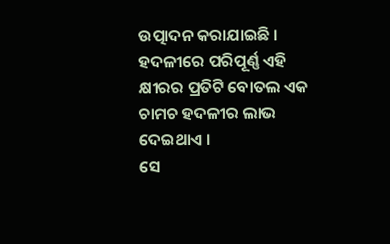ଉତ୍ପାଦନ କରାଯାଇଛି । ହଦଳୀରେ ପରିପୂର୍ଣ୍ଣ ଏହି କ୍ଷୀରର ପ୍ରତିଟି ବୋତଲ ଏକ ଚାମଚ ହଦଳୀର ଲାଭ ଦେଇଥାଏ ।
ସେ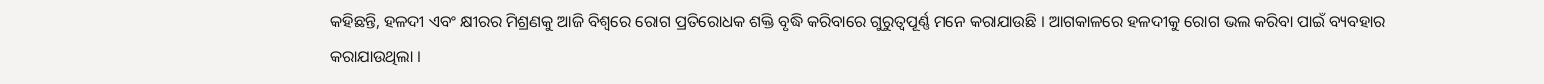କହିଛନ୍ତି, ହଳଦୀ ଏବଂ କ୍ଷୀରର ମିଶ୍ରଣକୁ ଆଜି ବିଶ୍ୱରେ ରୋଗ ପ୍ରତିରୋଧକ ଶକ୍ତି ବୃଦ୍ଧି କରିବାରେ ଗୁରୁତ୍ୱପୂର୍ଣ୍ଣ ମନେ କରାଯାଉଛି । ଆଗକାଳରେ ହଳଦୀକୁ ରୋଗ ଭଲ କରିବା ପାଇଁ ବ୍ୟବହାର କରାଯାଉଥିଲା ।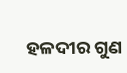ହଳଦୀର ଗୁଣ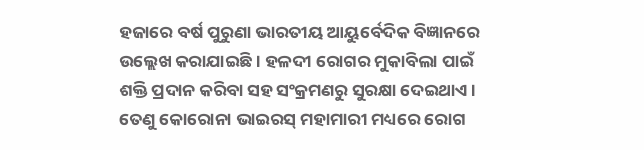ହଜାରେ ବର୍ଷ ପୁରୁଣା ଭାରତୀୟ ଆୟୁର୍ବେଦିକ ବିଜ୍ଞାନରେ ଉଲ୍ଲେଖ କରାଯାଇଛି । ହଳଦୀ ରୋଗର ମୁକାବିଲା ପାଇଁ ଶକ୍ତି ପ୍ରଦାନ କରିବା ସହ ସଂକ୍ରମଣରୁ ସୁରକ୍ଷା ଦେଇଥାଏ । ତେଣୁ କୋରୋନା ଭାଇରସ୍ ମହାମାରୀ ମଧ୍ୟରେ ରୋଗ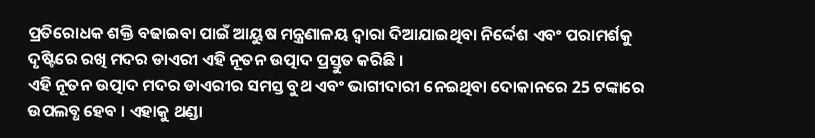ପ୍ରତିରୋଧକ ଶକ୍ତି ବଢାଇବା ପାଇଁ ଆୟୁଷ ମନ୍ତ୍ରଣାଳୟ ଦ୍ବାରା ଦିଆଯାଇଥିବା ନିର୍ଦ୍ଦେଶ ଏବଂ ପରାମର୍ଶକୁ ଦୃଷ୍ଟିରେ ରଖି ମଦର ଡାଏରୀ ଏହି ନୂତନ ଉତ୍ପାଦ ପ୍ରସ୍ତୁତ କରିଛି ।
ଏହି ନୂତନ ଉତ୍ପାଦ ମଦର ଡାଏରୀର ସମସ୍ତ ବୁଥ ଏବଂ ଭାଗୀଦାରୀ ନେଇଥିବା ଦୋକାନରେ 25 ଟଙ୍କାରେ ଉପଲବ୍ଧ ହେବ । ଏହାକୁ ଥଣ୍ଡା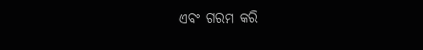ଏବଂ ଗରମ କରି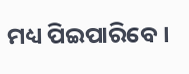ମଧ୍ୟ ପିଇପାରିବେ ।